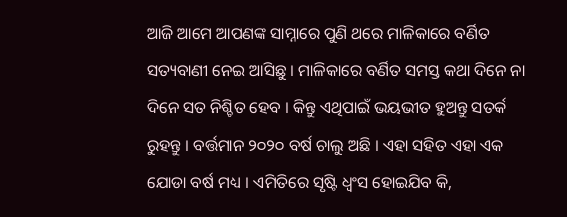ଆଜି ଆମେ ଆପଣଙ୍କ ସାମ୍ନାରେ ପୁଣି ଥରେ ମାଳିକାରେ ବର୍ଣିତ ସତ୍ୟବାଣୀ ନେଇ ଆସିଛୁ । ମାଳିକାରେ ବର୍ଣିତ ସମସ୍ତ କଥା ଦିନେ ନା ଦିନେ ସତ ନିଶ୍ଚିତ ହେବ । କିନ୍ତୁ ଏଥିପାଇଁ ଭୟଭୀତ ହୁଅନ୍ତୁ ସତର୍କ ରୁହନ୍ତୁ । ବର୍ତ୍ତମାନ ୨୦୨୦ ବର୍ଷ ଚାଲୁ ଅଛି । ଏହା ସହିତ ଏହା ଏକ ଯୋଡା ବର୍ଷ ମଧ୍ୟ । ଏମିତିରେ ସୃଷ୍ଟି ଧ୍ଵଂସ ହୋଇଯିବ କି,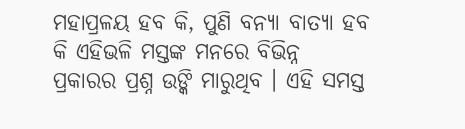ମହାପ୍ରଳୟ ହବ କି, ପୁଣି ବନ୍ୟା ବାତ୍ୟା ହବ କି ଏହିଭଳି ମସ୍ତଙ୍କ ମନରେ ବିଭିନ୍ନ ପ୍ରକାରର ପ୍ରଶ୍ନ ଉଙ୍କି ମାରୁଥିବ । ଏହି ସମସ୍ତ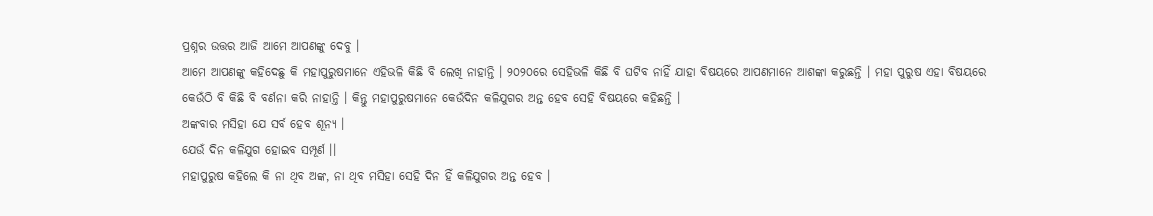ପ୍ରଶ୍ନର ଉତ୍ତର ଆଜି ଆମେ ଆପଣଙ୍କୁ ଦେବୁ ।
ଆମେ ଆପଣଙ୍କୁ କହିଦେଛୁ କି ମହାପୁରୁଷମାନେ ଏହିଭଳି କିଛି ବି ଲେଖି ନାହାନ୍ତି । ୨୦୨୦ରେ ସେହିଭଳି କିଛି ବି ଘଟିବ ନାହିଁ ଯାହା ବିଷୟରେ ଆପଣମାନେ ଆଶଙ୍କା କରୁଛନ୍ତି । ମହା ପୁରୁଷ ଏହା ବିଷୟରେ କେଉଁଠି ବି କିଛି ବି ବର୍ଣନା କରି ନାହାନ୍ତି । କିନ୍ତୁ ମହାପୁରୁଷମାନେ କେଉଁଦିନ କଳିଯୁଗର ଅନ୍ତ ହେବ ସେହି ବିଷୟରେ କହିଛନ୍ତି ।
ଅଙ୍କବାର ମସିହା ଯେ ସର୍ବ ହେବ ଶୂନ୍ୟ ।
ଯେଉଁ ଦିନ କଳିଯୁଗ ହୋଇବ ସମ୍ପୂର୍ଣ ।।
ମହାପୁରୁଷ କହିଲେ କି ନା ଥିବ ଅଙ୍କ, ନା ଥିବ ମସିହା ସେହି ଦିନ ହିଁ କଳିଯୁଗର ଅନ୍ତ ହେବ ।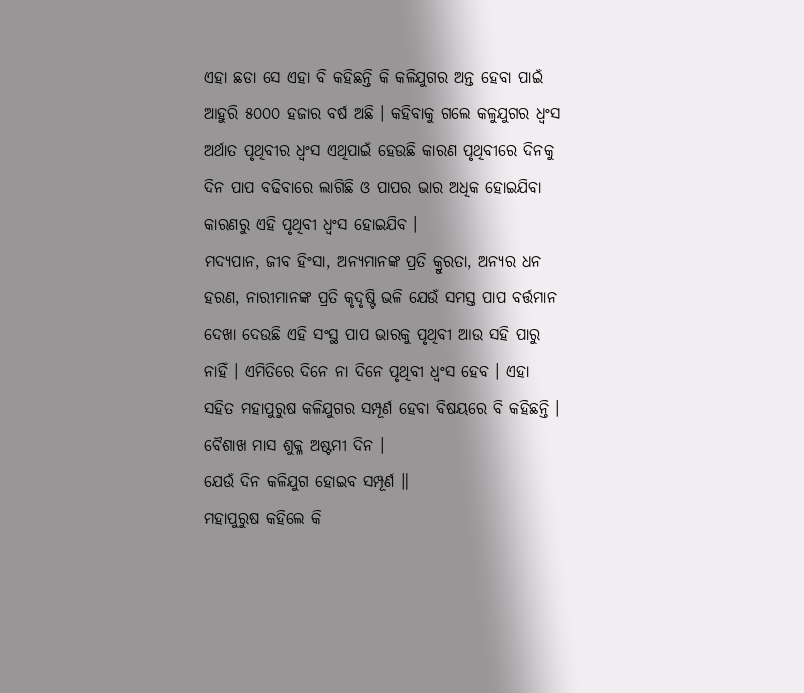ଏହା ଛଡା ସେ ଏହା ବି କହିଛନ୍ତି କି କଳିଯୁଗର ଅନ୍ତ ହେବା ପାଇଁ ଆହୁରି ୫୦୦୦ ହଜାର ବର୍ଷ ଅଛି । କହିବାକୁ ଗଲେ କଳୁଯୁଗର ଧ୍ଵଂସ ଅର୍ଥାତ ପୃଥିବୀର ଧ୍ଵଂସ ଏଥିପାଇଁ ହେଉଛି କାରଣ ପୃଥିବୀରେ ଦିନକୁ ଦିନ ପାପ ବଢିବାରେ ଲାଗିଛି ଓ ପାପର ଭାର ଅଧିକ ହୋଇଯିବା କାରଣରୁ ଏହି ପୃଥିବୀ ଧ୍ଵଂସ ହୋଇଯିବ ।
ମଦ୍ୟପାନ, ଜୀବ ହିଂସା, ଅନ୍ୟମାନଙ୍କ ପ୍ରତି କ୍ରୁରତା, ଅନ୍ୟର ଧନ ହରଣ, ନାରୀମାନଙ୍କ ପ୍ରତି କୃଦୃଷ୍ଟି ଭଳି ଯେଉଁ ସମସ୍ତ ପାପ ବର୍ତ୍ତମାନ ଦେଖା ଦେଉଛି ଏହି ସଂସ୍ଥ ପାପ ଭାରକୁ ପୃଥିବୀ ଆଉ ସହି ପାରୁ ନାହିଁ । ଏମିତିରେ ଦିନେ ନା ଦିନେ ପୃଥିବୀ ଧ୍ଵଂସ ହେବ । ଏହା ସହିତ ମହାପୁରୁଷ କଳିଯୁଗର ସମ୍ପୂର୍ଣ ହେବା ବିଷୟରେ ବି କହିଛନ୍ତି ।
ବୈଶାଖ ମାସ ଶୁକ୍ଳ ଅଷ୍ଟମୀ ଦିନ ।
ଯେଉଁ ଦିନ କଳିଯୁଗ ହୋଇବ ସମ୍ପୂର୍ଣ ॥
ମହାପୁରୁଷ କହିଲେ କି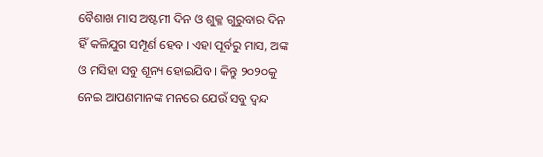ବୈଶାଖ ମାସ ଅଷ୍ଟମୀ ଦିନ ଓ ଶୁକ୍ଳ ଗୁରୁବାର ଦିନ ହିଁ କଳିଯୁଗ ସମ୍ପୂର୍ଣ ହେବ । ଏହା ପୂର୍ବରୁ ମାସ, ଅଙ୍କ ଓ ମସିହା ସବୁ ଶୂନ୍ୟ ହୋଇଯିବ । କିନ୍ତୁ ୨୦୨୦କୁ ନେଇ ଆପଣମାନଙ୍କ ମନରେ ଯେଉଁ ସବୁ ଦ୍ଵନ୍ଦ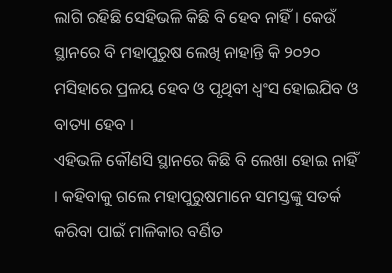ଲାଗି ରହିଛି ସେହିଭଳି କିଛି ବି ହେବ ନାହିଁ । କେଉଁ ସ୍ଥାନରେ ବି ମହାପୁରୁଷ ଲେଖି ନାହାନ୍ତି କି ୨୦୨୦ ମସିହାରେ ପ୍ରଳୟ ହେବ ଓ ପୃଥିବୀ ଧ୍ଵଂସ ହୋଇଯିବ ଓ ବାତ୍ୟା ହେବ ।
ଏହିଭଳି କୌଣସି ସ୍ଥାନରେ କିଛି ବି ଲେଖା ହୋଇ ନାହିଁ । କହିବାକୁ ଗଲେ ମହାପୁରୁଷମାନେ ସମସ୍ତଙ୍କୁ ସତର୍କ କରିବା ପାଇଁ ମାଳିକାର ବର୍ଣିତ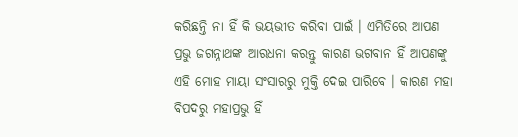କରିଛନ୍ତି ନା ହିଁ କି ଭୟଭୀତ କରିବା ପାଇଁ । ଏମିତିରେ ଆପଣ ପ୍ରଭୁ ଜଗନ୍ନାଥଙ୍କ ଆରଧନା କରନ୍ତୁ କାରଣ ଭଗବାନ ହିଁ ଆପଣଙ୍କୁ ଏହି ମୋହ ମାୟା ସଂସାରରୁ ମୁକ୍ତି ଦେଇ ପାରିବେ । କାରଣ ମହା ବିପଦରୁ ମହାପ୍ରଭୁ ହିଁ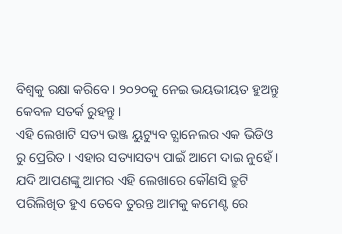ବିଶ୍ଵକୁ ରକ୍ଷା କରିବେ । ୨୦୨୦କୁ ନେଇ ଭୟଭୀୟତ ହୁଅନ୍ତୁ କେବଳ ସତର୍କ ରୁହନ୍ତୁ ।
ଏହି ଲେଖାଟି ସତ୍ୟ ଭଞ୍ଜ ୟୁଟ୍ୟୁବ ଚ୍ଯାନେଲର ଏକ ଭିଡିଓ ରୁ ପ୍ରେରିତ । ଏହାର ସତ୍ୟାସତ୍ୟ ପାଇଁ ଆମେ ଦାଇ ନୁହେଁ । ଯଦି ଆପଣଙ୍କୁ ଆମର ଏହି ଲେଖାରେ କୌଣସି ତ୍ରୁଟି ପରିଲିଖିତ ହୁଏ ତେବେ ତୁରନ୍ତ ଆମକୁ କମେଣ୍ଟ ରେ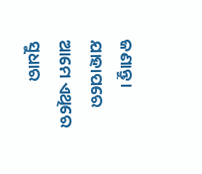ଜଣାନ୍ତୁ । ଯାହାପରେ ଆମେ ଏଥିରେ ସୁଧାର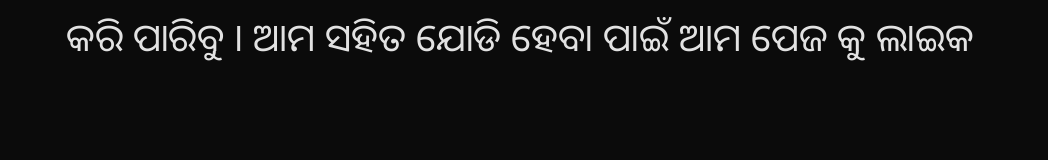କରି ପାରିବୁ । ଆମ ସହିତ ଯୋଡି ହେବା ପାଇଁ ଆମ ପେଜ କୁ ଲାଇକ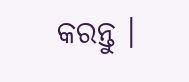କରନ୍ତୁ ।